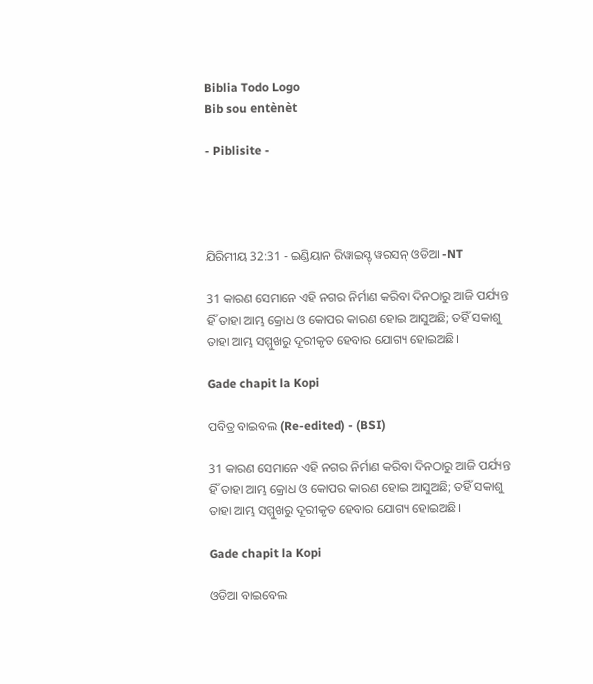Biblia Todo Logo
Bib sou entènèt

- Piblisite -




ଯିରିମୀୟ 32:31 - ଇଣ୍ଡିୟାନ ରିୱାଇସ୍ଡ୍ ୱରସନ୍ ଓଡିଆ -NT

31 କାରଣ ସେମାନେ ଏହି ନଗର ନିର୍ମାଣ କରିବା ଦିନଠାରୁ ଆଜି ପର୍ଯ୍ୟନ୍ତ ହିଁ ତାହା ଆମ୍ଭ କ୍ରୋଧ ଓ କୋପର କାରଣ ହୋଇ ଆସୁଅଛି; ତହିଁ ସକାଶୁ ତାହା ଆମ୍ଭ ସମ୍ମୁଖରୁ ଦୂରୀକୃତ ହେବାର ଯୋଗ୍ୟ ହୋଇଅଛି।

Gade chapit la Kopi

ପବିତ୍ର ବାଇବଲ (Re-edited) - (BSI)

31 କାରଣ ସେମାନେ ଏହି ନଗର ନିର୍ମାଣ କରିବା ଦିନଠାରୁ ଆଜି ପର୍ଯ୍ୟନ୍ତ ହିଁ ତାହା ଆମ୍ଭ କ୍ରୋଧ ଓ କୋପର କାରଣ ହୋଇ ଆସୁଅଛି; ତହିଁ ସକାଶୁ ତାହା ଆମ୍ଭ ସମ୍ମୁଖରୁ ଦୂରୀକୃତ ହେବାର ଯୋଗ୍ୟ ହୋଇଅଛି।

Gade chapit la Kopi

ଓଡିଆ ବାଇବେଲ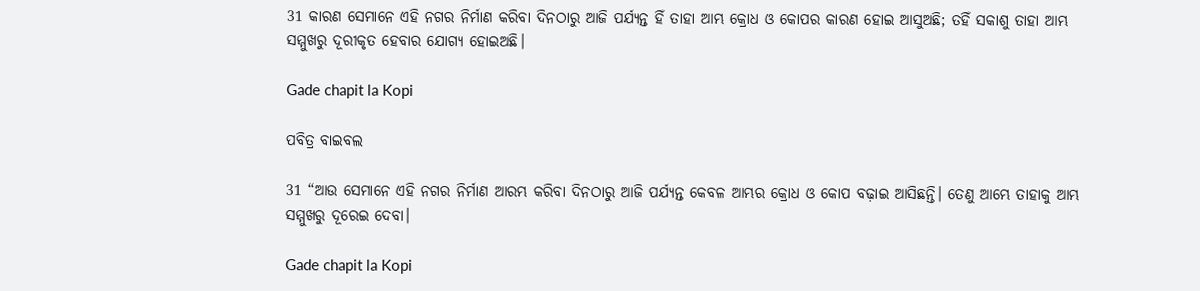31 କାରଣ ସେମାନେ ଏହି ନଗର ନିର୍ମାଣ କରିବା ଦିନଠାରୁ ଆଜି ପର୍ଯ୍ୟନ୍ତ ହିଁ ତାହା ଆମ୍ଭ କ୍ରୋଧ ଓ କୋପର କାରଣ ହୋଇ ଆସୁଅଛି; ତହିଁ ସକାଶୁ ତାହା ଆମ୍ଭ ସମ୍ମୁଖରୁ ଦୂରୀକୃତ ହେବାର ଯୋଗ୍ୟ ହୋଇଅଛି।

Gade chapit la Kopi

ପବିତ୍ର ବାଇବଲ

31 “ଆଉ ସେମାନେ ଏହି ନଗର ନିର୍ମାଣ ଆରମ୍ଭ କରିବା ଦିନଠାରୁ ଆଜି ପର୍ଯ୍ୟନ୍ତ କେବଳ ଆମ୍ଭର କ୍ରୋଧ ଓ କୋପ ବଢ଼ାଇ ଆସିଛନ୍ତି। ତେଣୁ ଆମ୍ଭେ ତାହାକୁ ଆମ୍ଭ ସମ୍ମୁଖରୁ ଦୂରେଇ ଦେବା।

Gade chapit la Kopi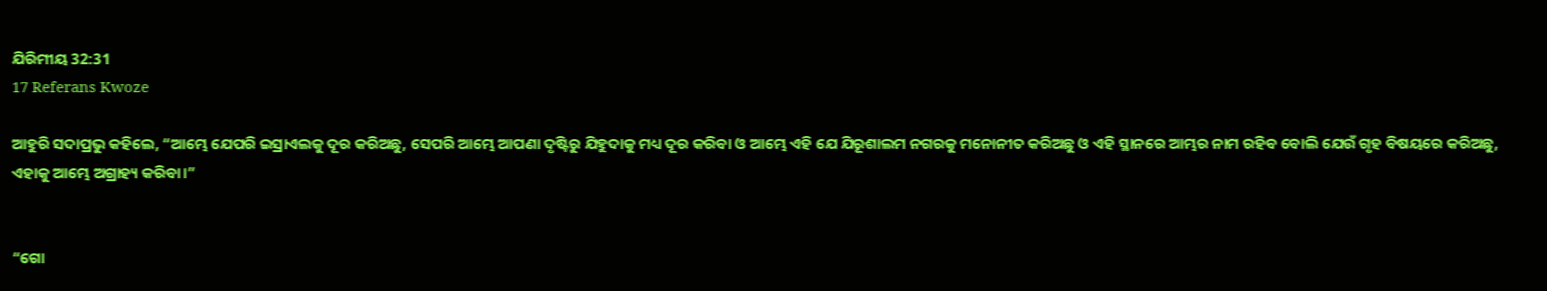ଯିରିମୀୟ 32:31
17 Referans Kwoze

ଆହୁରି ସଦାପ୍ରଭୁ କହିଲେ, “ଆମ୍ଭେ ଯେପରି ଇସ୍ରାଏଲକୁ ଦୂର କରିଅଛୁ, ସେପରି ଆମ୍ଭେ ଆପଣା ଦୃଷ୍ଟିରୁ ଯିହୁଦାକୁ ମଧ୍ୟ ଦୂର କରିବା ଓ ଆମ୍ଭେ ଏହି ଯେ ଯିରୂଶାଲମ ନଗରକୁ ମନୋନୀତ କରିଅଛୁ ଓ ଏହି ସ୍ଥାନରେ ଆମ୍ଭର ନାମ ରହିବ ବୋଲି ଯେଉଁ ଗୃହ ବିଷୟରେ କରିଅଛୁ, ଏହାକୁ ଆମ୍ଭେ ଅଗ୍ରାହ୍ୟ କରିବା।”


“ଗୋ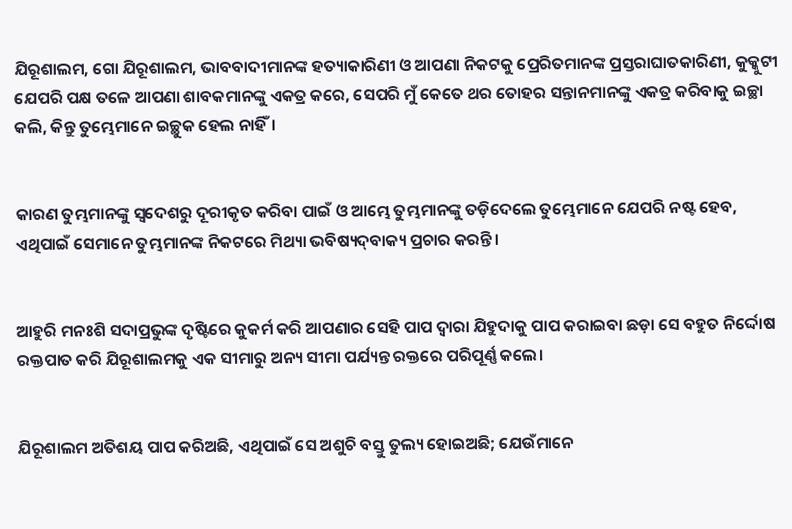ଯିରୂଶାଲମ, ଗୋ ଯିରୂଶାଲମ, ଭାବବାଦୀମାନଙ୍କ ହତ୍ୟାକାରିଣୀ ଓ ଆପଣା ନିକଟକୁ ପ୍ରେରିତମାନଙ୍କ ପ୍ରସ୍ତରାଘାତକାରିଣୀ, କୁକ୍କୁଟୀ ଯେପରି ପକ୍ଷ ତଳେ ଆପଣା ଶାବକମାନଙ୍କୁ ଏକତ୍ର କରେ, ସେପରି ମୁଁ କେତେ ଥର ତୋହର ସନ୍ତାନମାନଙ୍କୁ ଏକତ୍ର କରିବାକୁ ଇଚ୍ଛା କଲି, କିନ୍ତୁ ତୁମ୍ଭେମାନେ ଇଚ୍ଛୁକ ହେଲ ନାହିଁ।


କାରଣ ତୁମ୍ଭମାନଙ୍କୁ ସ୍ୱଦେଶରୁ ଦୂରୀକୃତ କରିବା ପାଇଁ ଓ ଆମ୍ଭେ ତୁମ୍ଭମାନଙ୍କୁ ତଡ଼ିଦେଲେ ତୁମ୍ଭେମାନେ ଯେପରି ନଷ୍ଟ ହେବ, ଏଥିପାଇଁ ସେମାନେ ତୁମ୍ଭମାନଙ୍କ ନିକଟରେ ମିଥ୍ୟା ଭବିଷ୍ୟଦ୍‍ବାକ୍ୟ ପ୍ରଚାର କରନ୍ତି।


ଆହୁରି ମନଃଶି ସଦାପ୍ରଭୁଙ୍କ ଦୃଷ୍ଟିରେ କୁକର୍ମ କରି ଆପଣାର ସେହି ପାପ ଦ୍ୱାରା ଯିହୁଦାକୁ ପାପ କରାଇବା ଛଡ଼ା ସେ ବହୁତ ନିର୍ଦ୍ଦୋଷ ରକ୍ତପାତ କରି ଯିରୂଶାଲମକୁ ଏକ ସୀମାରୁ ଅନ୍ୟ ସୀମା ପର୍ଯ୍ୟନ୍ତ ରକ୍ତରେ ପରିପୂର୍ଣ୍ଣ କଲେ।


ଯିରୂଶାଲମ ଅତିଶୟ ପାପ କରିଅଛି, ଏଥିପାଇଁ ସେ ଅଶୁଚି ବସ୍ତୁ ତୁଲ୍ୟ ହୋଇଅଛି; ଯେଉଁମାନେ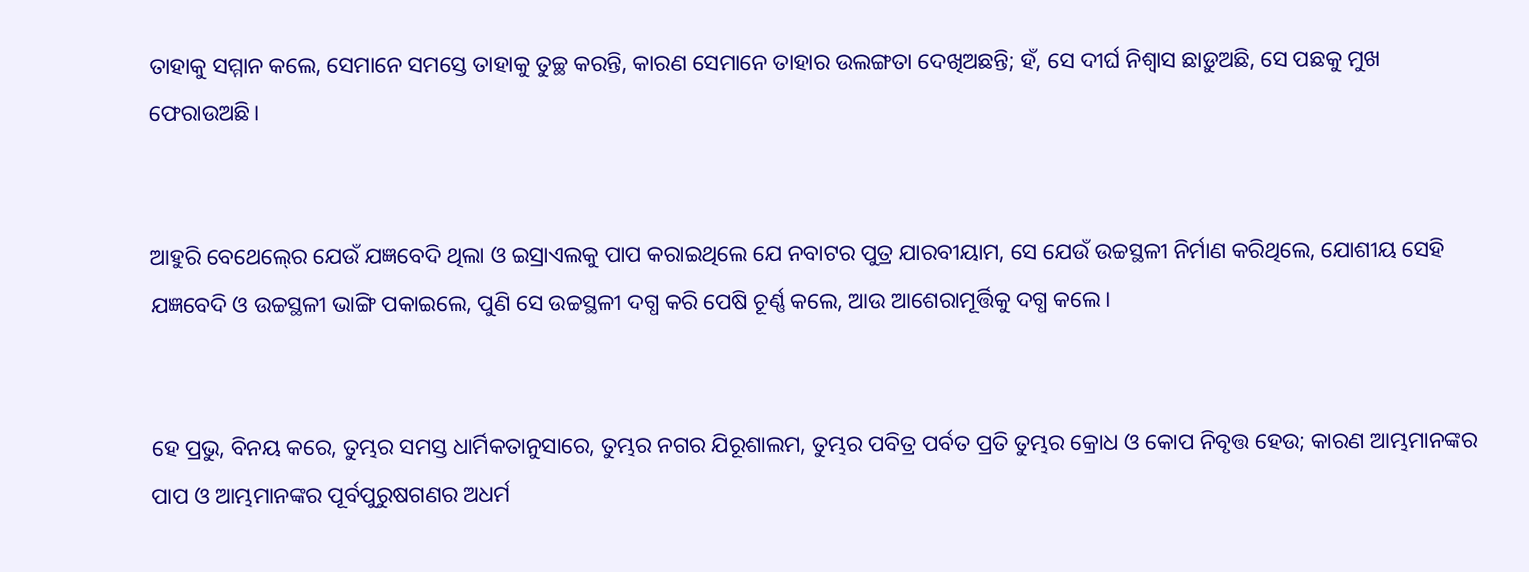ତାହାକୁ ସମ୍ମାନ କଲେ, ସେମାନେ ସମସ୍ତେ ତାହାକୁ ତୁଚ୍ଛ କରନ୍ତି, କାରଣ ସେମାନେ ତାହାର ଉଲଙ୍ଗତା ଦେଖିଅଛନ୍ତି; ହଁ, ସେ ଦୀର୍ଘ ନିଶ୍ୱାସ ଛାଡ଼ୁଅଛି, ସେ ପଛକୁ ମୁଖ ଫେରାଉଅଛି।


ଆହୁରି ବେଥେଲ୍‍ରେ ଯେଉଁ ଯଜ୍ଞବେଦି ଥିଲା ଓ ଇସ୍ରାଏଲକୁ ପାପ କରାଇଥିଲେ ଯେ ନବାଟର ପୁତ୍ର ଯାରବୀୟାମ, ସେ ଯେଉଁ ଉଚ୍ଚସ୍ଥଳୀ ନିର୍ମାଣ କରିଥିଲେ, ଯୋଶୀୟ ସେହି ଯଜ୍ଞବେଦି ଓ ଉଚ୍ଚସ୍ଥଳୀ ଭାଙ୍ଗି ପକାଇଲେ, ପୁଣି ସେ ଉଚ୍ଚସ୍ଥଳୀ ଦଗ୍ଧ କରି ପେଷି ଚୂର୍ଣ୍ଣ କଲେ, ଆଉ ଆଶେରାମୂର୍ତ୍ତିକୁ ଦଗ୍ଧ କଲେ।


ହେ ପ୍ରଭୁ, ବିନୟ କରେ, ତୁମ୍ଭର ସମସ୍ତ ଧାର୍ମିକତାନୁସାରେ, ତୁମ୍ଭର ନଗର ଯିରୂଶାଲମ, ତୁମ୍ଭର ପବିତ୍ର ପର୍ବତ ପ୍ରତି ତୁମ୍ଭର କ୍ରୋଧ ଓ କୋପ ନିବୃତ୍ତ ହେଉ; କାରଣ ଆମ୍ଭମାନଙ୍କର ପାପ ଓ ଆମ୍ଭମାନଙ୍କର ପୂର୍ବପୁରୁଷଗଣର ଅଧର୍ମ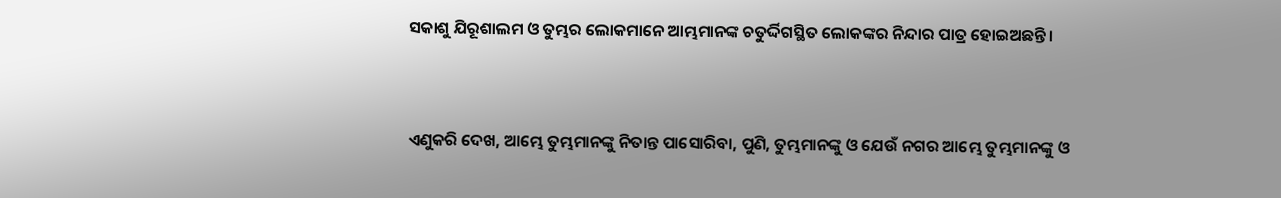ସକାଶୁ ଯିରୂଶାଲମ ଓ ତୁମ୍ଭର ଲୋକମାନେ ଆମ୍ଭମାନଙ୍କ ଚତୁର୍ଦ୍ଦିଗସ୍ଥିତ ଲୋକଙ୍କର ନିନ୍ଦାର ପାତ୍ର ହୋଇଅଛନ୍ତି।


ଏଣୁକରି ଦେଖ, ଆମ୍ଭେ ତୁମ୍ଭମାନଙ୍କୁ ନିତାନ୍ତ ପାସୋରିବା, ପୁଣି, ତୁମ୍ଭମାନଙ୍କୁ ଓ ଯେଉଁ ନଗର ଆମ୍ଭେ ତୁମ୍ଭମାନଙ୍କୁ ଓ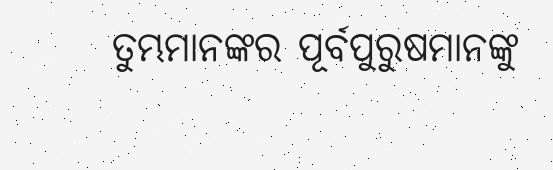ତୁମ୍ଭମାନଙ୍କର ପୂର୍ବପୁରୁଷମାନଙ୍କୁ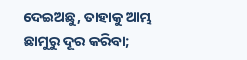ଦେଇଅଛୁ, ତାହାକୁ ଆମ୍ଭ ଛାମୁରୁ ଦୂର କରିବା;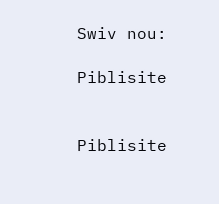Swiv nou:

Piblisite


Piblisite